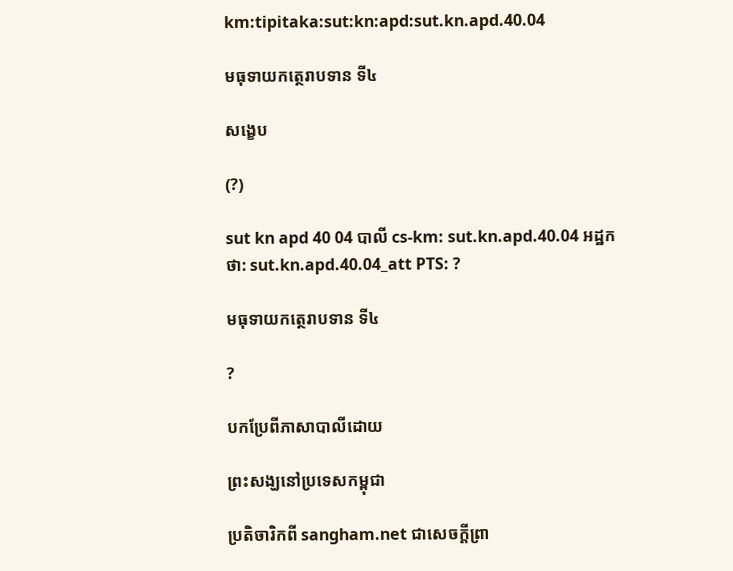km:tipitaka:sut:kn:apd:sut.kn.apd.40.04

មធុទាយកត្ថេរាបទាន ទី៤

សង្ខេប

(?)

sut kn apd 40 04 បាលី cs-km: sut.kn.apd.40.04 អដ្ឋកថា: sut.kn.apd.40.04_att PTS: ?

មធុទាយកត្ថេរាបទាន ទី៤

?

បកប្រែពីភាសាបាលីដោយ

ព្រះសង្ឃនៅប្រទេសកម្ពុជា

ប្រតិចារិកពី sangham.net ជាសេចក្តីព្រា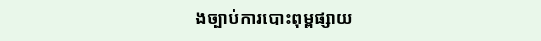ងច្បាប់ការបោះពុម្ពផ្សាយ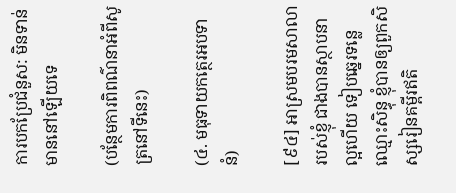ការបកប្រែជំនួស: មិនទាន់មាននៅឡើយទេ

(បន្ថែមការពិពណ៌នាអំពីសូត្រនៅទីនេះ)

(៤. មធុទាយកត្ថេរអបទានំ)

[៩៤] អាស្រមបរមសាលារបស់ខ្ញុំ ជាងបានស្ថាបនាល្អហើយ ទៀបឆ្នេរទន្លេឈ្មោះសិន្ធុ ខ្ញុំបានឲ្យពួកសិស្សរៀនគម្ពីរឥតិ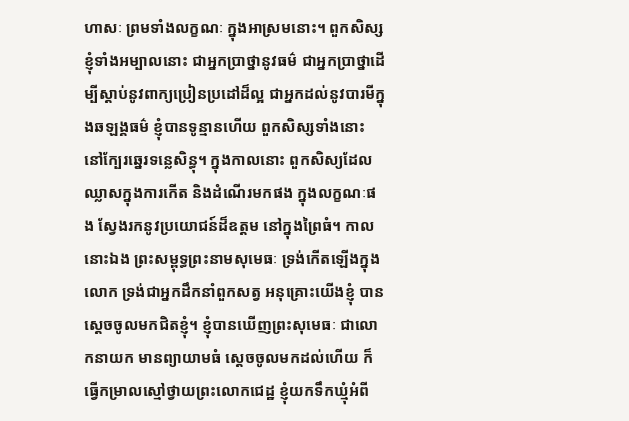ហាសៈ ព្រមទាំងលក្ខណៈ ក្នុងអាស្រមនោះ។ ពួកសិស្សខ្ញុំទាំងអម្បាលនោះ ជាអ្នកប្រាថ្នានូវធម៌ ជាអ្នកប្រាថ្នាដើម្បីស្តាប់នូវពាក្យប្រៀនប្រដៅដ៏ល្អ ជាអ្នកដល់នូវបារមីក្នុងឆឡង្គធម៌ ខ្ញុំបានទូន្មានហើយ ពួកសិស្សទាំងនោះ នៅក្បែរឆ្នេរទន្លេសិន្ធុ។ ក្នុងកាលនោះ ពួកសិស្យដែលឈ្លាសក្នុងការកើត និងដំណើរមកផង ក្នុងលក្ខណៈផង ស្វែងរកនូវប្រយោជន៍ដ៏ឧត្តម នៅក្នុងព្រៃធំ។ កាលនោះឯង ព្រះសម្ពុទ្ធព្រះនាមសុមេធៈ ទ្រង់កើតឡើងក្នុងលោក ទ្រង់ជាអ្នកដឹកនាំពួកសត្វ អនុគ្រោះយើងខ្ញុំ បានស្តេចចូលមកជិតខ្ញុំ។ ខ្ញុំបានឃើញព្រះសុមេធៈ ជាលោកនាយក មានព្យាយាមធំ សេ្តចចូលមកដល់ហើយ ក៏ធ្វើកម្រាលស្មៅថ្វាយព្រះលោកជេដ្ឋ ខ្ញុំយកទឹកឃ្មុំអំពី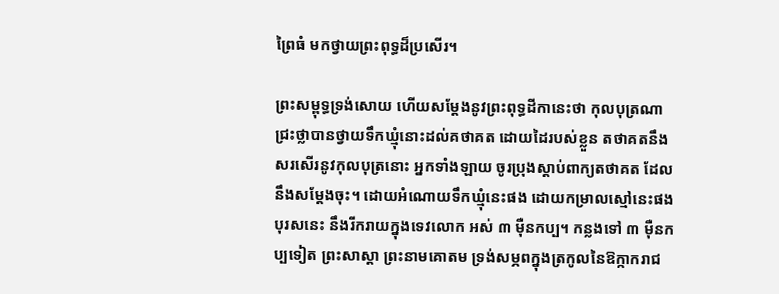ព្រៃធំ មកថ្វាយព្រះពុទ្ធដ៏ប្រសើរ។

ព្រះសម្ពុទ្ធទ្រង់សោយ ហើយសម្តែងនូវព្រះពុទ្ធដីកានេះថា កុលបុត្រណា ជ្រះថ្លាបានថ្វាយទឹកឃ្មុំនោះដល់គថាគត ដោយដៃរបស់ខ្លួន តថាគតនឹងសរសើរនូវកុលបុត្រនោះ អ្នកទាំងឡាយ ចូរប្រុងស្តាប់ពាក្យតថាគត ដែលនឹងសម្តែងចុះ។ ដោយអំណោយទឹកឃ្មុំនេះផង ដោយកម្រាលស្មៅនេះផង បុរសនេះ នឹងរីករាយក្នុងទេវលោក អស់ ៣ ម៉ឺនកប្ប។ កន្លងទៅ ៣ ម៉ឺនកប្បទៀត ព្រះសាស្តា ព្រះនាមគោតម ទ្រង់សម្ភពក្នុងត្រកូលនៃឱក្កាករាជ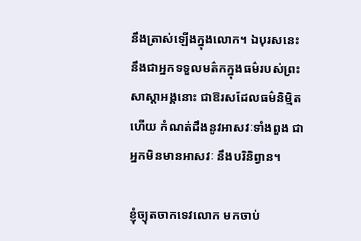នឹងត្រាស់ឡើងក្នុងលោក។ ឯបុរសនេះ នឹងជាអ្នកទទួលមត៌កក្នុងធម៌របស់ព្រះសាស្តាអង្គនោះ ជាឱរសដែលធម៌និម្មិតហើយ កំណត់ដឹងនូវអាសវៈទាំងពួង ជាអ្នកមិនមានអាសវៈ នឹងបរិនិព្វាន។

ខ្ញុំច្យុតចាកទេវលោក មកចាប់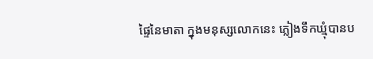ផ្ទៃនៃមាតា ក្នុងមនុស្សលោកនេះ ភ្លៀងទឹកឃ្មុំបានប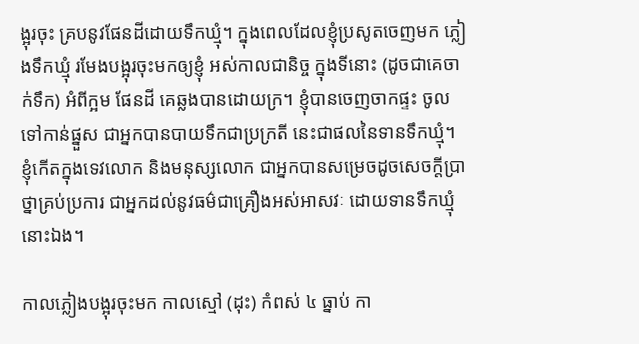ង្អុរចុះ គ្របនូវផែនដីដោយទឹកឃ្មុំ។ ក្នុងពេលដែលខ្ញុំប្រសូតចេញមក ភ្លៀងទឹកឃ្មុំ រមែងបង្អុរចុះមកឲ្យខ្ញុំ អស់កាលជានិច្ច ក្នុងទីនោះ (ដូចជាគេចាក់ទឹក) អំពីក្អម ផែនដី គេឆ្លងបានដោយក្រ។ ខ្ញុំបានចេញចាកផ្ទះ ចូលទៅកាន់ផ្នួស ជាអ្នកបានបាយទឹកជាប្រក្រតី នេះជាផលនៃទានទឹកឃ្មុំ។ ខ្ញុំកើតក្នុងទេវលោក និងមនុស្សលោក ជាអ្នកបានសម្រេចដូចសេចក្តីប្រាថ្នាគ្រប់ប្រការ ជាអ្នកដល់នូវធម៌ជាគ្រឿងអស់អាសវៈ ដោយទានទឹកឃ្មុំនោះឯង។

កាលភ្លៀងបង្អុរចុះមក កាលស្មៅ (ដុះ) កំពស់ ៤ ធ្នាប់ កា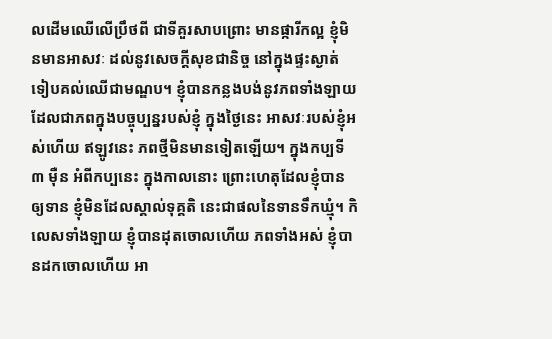លដើមឈើលើប្រឹថពី ជាទីគួរសាបព្រោះ មានផ្ការីកល្អ ខ្ញុំមិនមានអាសវៈ ដល់នូវសេចក្តីសុខជានិច្ច នៅក្នុងផ្ទះស្ងាត់ ទៀបគល់ឈើជាមណ្ឌប។ ខ្ញុំបានកន្លងបង់នូវភពទាំងឡាយ ដែលជាភពក្នុងបច្ចុប្បន្នរបស់ខ្ញុំ ក្នុងថ្ងៃនេះ អាសវៈរបស់ខ្ញុំអស់ហើយ ឥឡូវនេះ ភពថ្មីមិនមានទៀតឡើយ។ ក្នុងកប្បទី ៣ ម៉ឺន អំពីកប្បនេះ ក្នុងកាលនោះ ព្រោះហេតុដែលខ្ញុំបានឲ្យទាន ខ្ញុំមិនដែលស្គាល់ទុគ្គតិ នេះជាផលនៃទានទឹកឃ្មុំ។ កិលេសទាំងឡាយ ខ្ញុំបានដុតចោលហើយ ភពទាំងអស់ ខ្ញុំបានដកចោលហើយ អា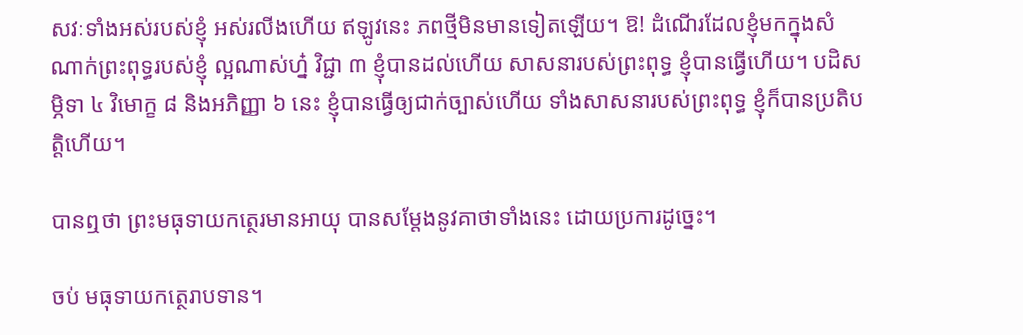សវៈទាំងអស់របស់ខ្ញុំ អស់រលីងហើយ ឥឡូវនេះ ភពថ្មីមិនមានទៀតឡើយ។ ឱ! ដំណើរដែលខ្ញុំមកក្នុងសំណាក់ព្រះពុទ្ធរបស់ខ្ញុំ ល្អណាស់ហ្ន៎ វិជ្ជា ៣ ខ្ញុំបានដល់ហើយ សាសនារបស់ព្រះពុទ្ធ ខ្ញុំបានធ្វើហើយ។ បដិសម្ភិទា ៤ វិមោក្ខ ៨ និងអភិញ្ញា ៦ នេះ ខ្ញុំបានធ្វើឲ្យជាក់ច្បាស់ហើយ ទាំងសាសនារបស់ព្រះពុទ្ធ ខ្ញុំក៏បានប្រតិបត្តិហើយ។

បានឮថា ព្រះមធុទាយកត្ថេរមានអាយុ បានសម្តែងនូវគាថាទាំងនេះ ដោយប្រការដូច្នេះ។

ចប់ មធុទាយកត្ថេរាបទាន។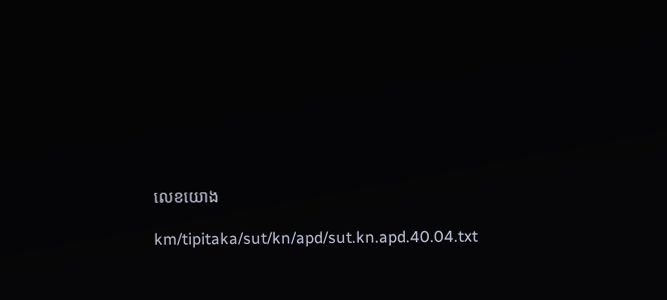លេខយោង

km/tipitaka/sut/kn/apd/sut.kn.apd.40.04.txt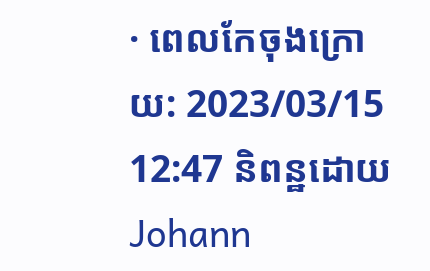· ពេលកែចុងក្រោយ: 2023/03/15 12:47 និពន្ឋដោយ Johann